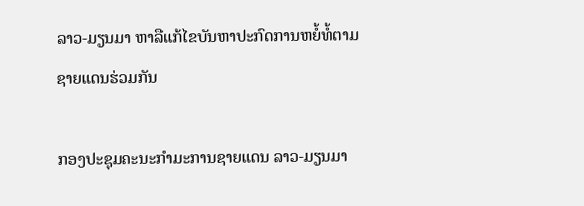ລາວ-ມຽນມາ ຫາລືແກ້ໄຂບັນຫາປະກົດການຫຍໍ້ທໍ້ຕາມຊາຍແດນຮ່ວມກັນ

ກອງປະຊຸມຄະນະກໍາມະການຊາຍແດນ ລາວ-ມຽນມາ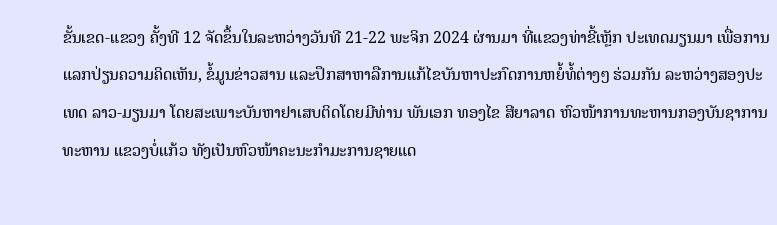ຂັ້ນເຂດ-ແຂວງ ຄັ້ງທີ 12 ຈັດຂຶ້ນໃນລະຫວ່າງວັນທີ 21-22 ພະຈິກ 2024 ຜ່ານມາ ທີ່ແຂວງທ່າຂີ້ເຫຼັກ ປະເທດມຽນມາ ເພື່ອການແລກປ່ຽນຄວາມຄິດເຫັນ, ຂໍ້ມູນຂ່າວສານ ແລະປຶກສາຫາລືການແກ້ໄຂບັນຫາປະກົດການຫຍໍ້ທໍ້ຕ່າງໆ ຮ່ວມກັນ ລະຫວ່າງສອງປະເທດ ລາວ-ມຽນມາ ໂດຍສະເພາະບັນຫາຢາເສບຕິດໂດຍມີທ່ານ ພັນເອກ ທອງໄຂ ສີຍາລາດ ຫົວໜ້າການທະຫານກອງບັນຊາການທະຫານ ແຂວງບໍ່ແກ້ວ ທັງເປັນຫົວໜ້າຄະນະກຳມະການຊາຍແດ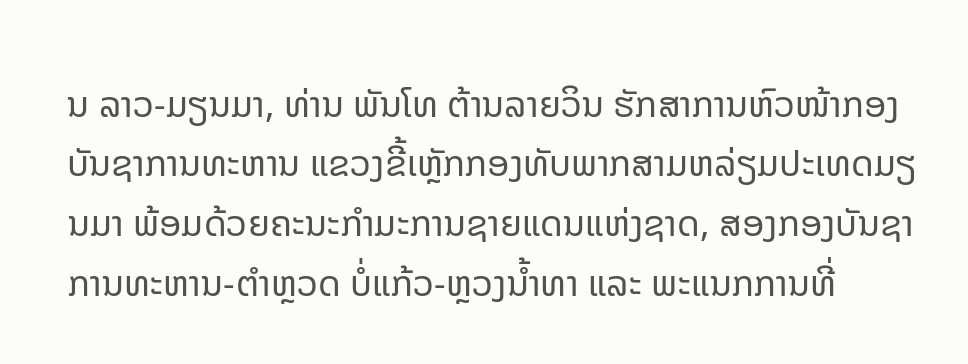ນ ລາວ-ມຽນມາ, ທ່ານ ພັນໂທ ຕ້ານລາຍວິນ ຮັກສາການຫົວໜ້າກອງບັນຊາການທະຫານ ແຂວງຂີ້ເຫຼັກກອງທັບພາກສາມຫລ່ຽມປະເທດມຽນມາ ພ້ອມດ້ວຍຄະນະກຳມະການຊາຍແດນແຫ່ງຊາດ, ສອງກອງບັນຊາການທະຫານ-ຕຳຫຼວດ ບໍ່ແກ້ວ-ຫຼວງນໍ້າທາ ແລະ ພະແນກການທີ່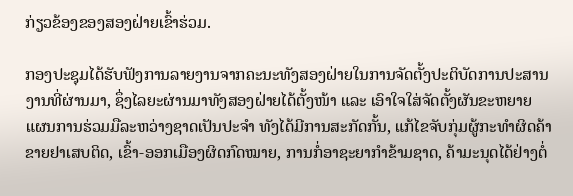ກ່ຽວຂ້ອງຂອງສອງຝ່າຍເຂົ້າຮ່ວມ.

ກອງປະຊຸມໄດ້ຮັບຟັງການລາຍງານຈາກຄະນະທັງສອງຝ່າຍໃນການຈັດຕັ້ງປະຕິບັດການປະສານງານທີ່ຜ່ານມາ, ຊຶ່ງໄລຍະຜ່ານມາທັງສອງຝ່າຍໄດ້ຕັ້ງໜ້າ ແລະ ເອົາໃຈໃສ່ຈັດຕັ້ງຜັນຂະຫຍາຍ ແຜນການຮ່ວມມືລະຫວ່າງຊາດເປັນປະຈຳ ທັງໄດ້ມີການສະກັດກັ້ນ, ແກ້ໄຂຈັບກຸ່ມຜູ້ກະທຳຜິດຄ້າຂາຍຢາເສບຕິດ, ເຂົ້າ-ອອກເມືອງຜິດກົດໝາຍ, ການກໍ່ອາຊະຍາກຳຂ້າມຊາດ, ຄ້າມະນຸດໄດ້ຢ່າງຕໍ່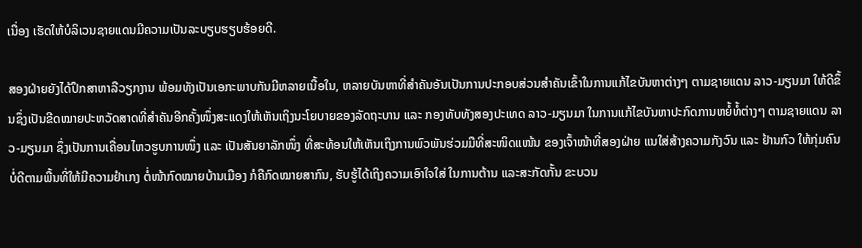ເນື່ອງ ເຮັດໃຫ້ບໍລິເວນຊາຍແດນມີຄວາມເປັນລະບຽບຮຽບຮ້ອຍດີ.

ສອງຝ່າຍຍັງໄດ້ປຶກສາຫາລືວຽກງານ ພ້ອມທັງເປັນເອກະພາບກັນມີຫລາຍເນື້ອໃນ, ຫລາຍບັນຫາທີ່ສຳຄັນອັນເປັນການປະກອບສ່ວນສຳຄັນເຂົ້າໃນການແກ້ໄຂບັນຫາຕ່າງໆ ຕາມຊາຍແດນ ລາວ-ມຽນມາ ໃຫ້ດີຂຶ້ນຊຶ່ງເປັນຂີດໝາຍປະຫວັດສາດທີ່ສໍາຄັນອີກຄັ້ງໜຶ່ງສະແດງໃຫ້ເຫັນເຖິງນະໂຍບາຍຂອງລັດຖະບານ ແລະ ກອງທັບທັງສອງປະເທດ ລາວ-ມຽນມາ ໃນການແກ້ໄຂບັນຫາປະກົດການຫຍໍ້ທໍ້ຕ່າງໆ ຕາມຊາຍແດນ ລາວ-ມຽນມາ ຊຶ່ງເປັນການເຄື່ອນໄຫວຮູບການໜຶ່ງ ແລະ ເປັນສັນຍາລັກໜຶ່ງ ທີ່ສະທ້ອນໃຫ້ເຫັນເຖິງການພົວພັນຮ່ວມມືທີ່ສະໜິດແໜ້ນ ຂອງເຈົ້າໜ້າທີ່ສອງຝ່າຍ ແນໃສ່ສ້າງຄວາມກັງວົນ ແລະ ຢ້ານກົວ ໃຫ້ກຸ່ມຄົນບໍ່ດີຕາມພື້ນທີ່ໃຫ້ມີຄວາມຢໍາເກງ ຕໍ່ໜ້າກົດໝາຍບ້ານເມືອງ ກໍຄືກົດໝາຍສາກົນ, ຮັບຮູ້ໄດ້ເຖິງຄວາມເອົາໃຈໃສ່ ໃນການຕ້ານ ແລະສະກັດກັ້ນ ຂະບວນ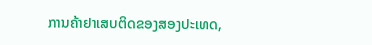ການຄ້າຢາເສບຕິດຂອງສອງປະເທດ,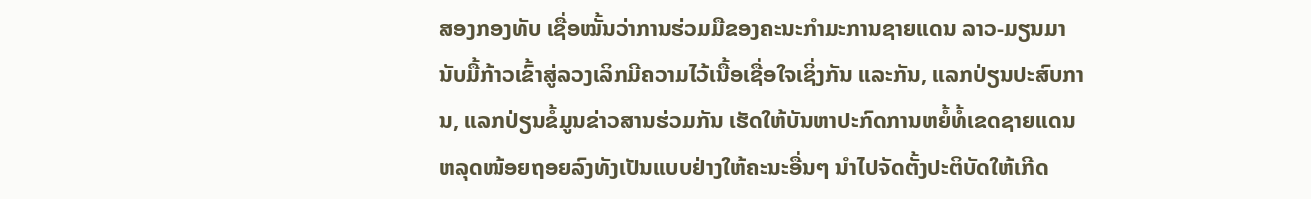ສອງກອງທັບ ເຊື່ອໝັ້ນວ່າການຮ່ວມມືຂອງຄະນະກຳມະການຊາຍແດນ ລາວ-ມຽນມາ ນັບມື້ກ້າວເຂົ້າສູ່ລວງເລິກມີຄວາມໄວ້ເນື້ອເຊື່ອໃຈເຊິ່ງກັນ ແລະກັນ, ແລກປ່ຽນປະສົບການ, ແລກປ່ຽນຂໍ້ມູນຂ່າວສານຮ່ວມກັນ ເຮັດໃຫ້ບັນຫາປະກົດການຫຍໍ້ທໍ້ເຂດຊາຍແດນຫລຸດໜ້ອຍຖອຍລົງທັງເປັນແບບຢ່າງໃຫ້ຄະນະອື່ນໆ ນຳໄປຈັດຕັ້ງປະຕິບັດໃຫ້ເກີດ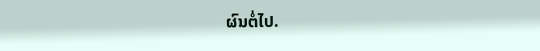ຜົນຕໍ່ໄປ.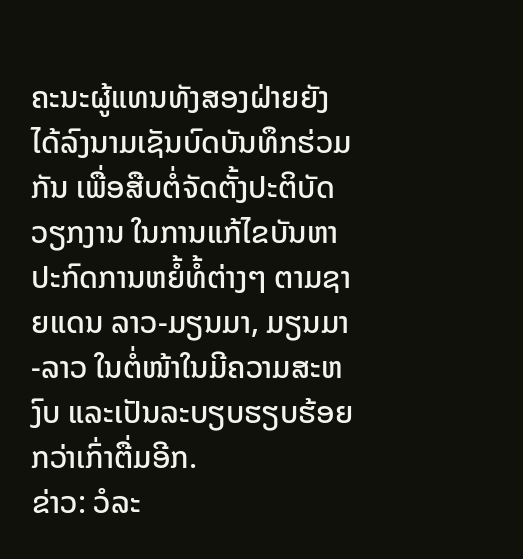ຄະນະຜູ້ແທນທັງສອງຝ່າຍຍັງໄດ້ລົງນາມເຊັນບົດບັນທຶກຮ່ວມກັນ ເພື່ອສືບຕໍ່ຈັດຕັ້ງປະຕິບັດວຽກງານ ໃນການແກ້ໄຂບັນຫາປະກົດການຫຍໍ້ທໍ້ຕ່າງໆ ຕາມຊາຍແດນ ລາວ-ມຽນມາ, ມຽນມາ-ລາວ ໃນຕໍ່ໜ້າໃນມີຄວາມສະຫງົບ ແລະເປັນລະບຽບຮຽບຮ້ອຍກວ່າເກົ່າຕື່ມອີກ.
ຂ່າວ: ວໍລະ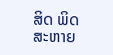ສິດ ພິດສະຫາຍ